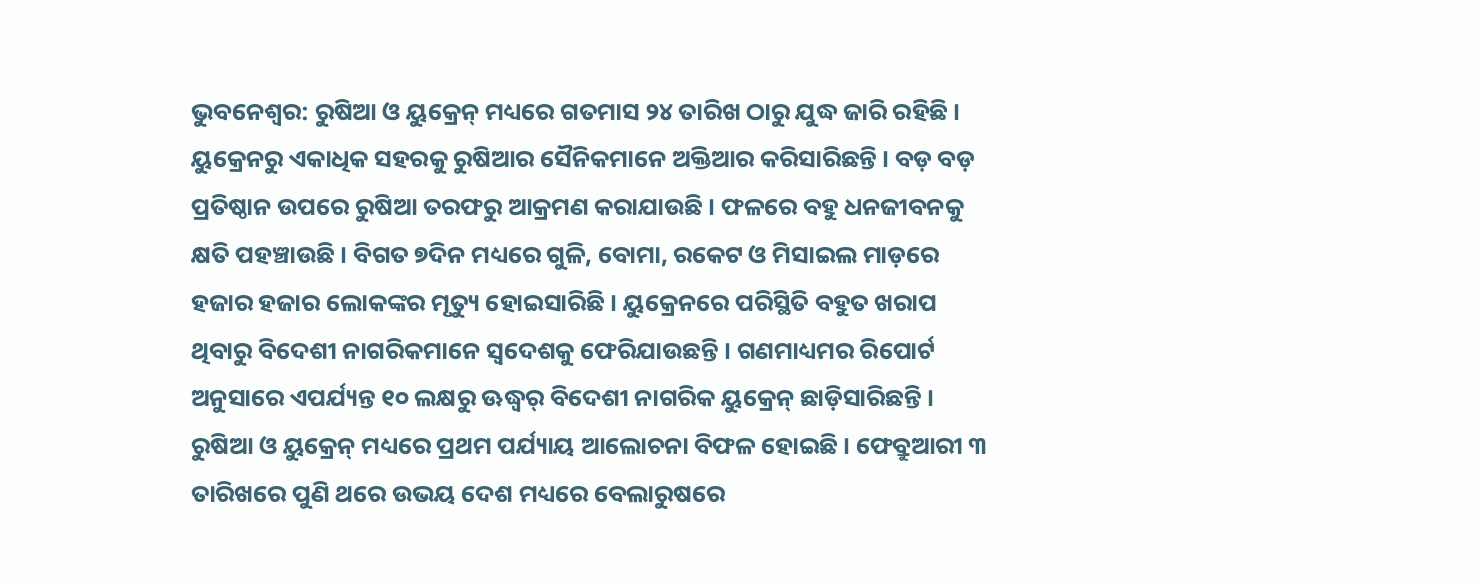ଭୁବନେଶ୍ୱର: ରୁଷିଆ ଓ ୟୁକ୍ରେନ୍ ମଧ୍ୟରେ ଗତମାସ ୨୪ ତାରିଖ ଠାରୁ ଯୁଦ୍ଧ ଜାରି ରହିଛି । ୟୁକ୍ରେନରୁ ଏକାଧିକ ସହରକୁ ରୁଷିଆର ସୈନିକମାନେ ଅକ୍ତିଆର କରିସାରିଛନ୍ତି । ବଡ଼ ବଡ଼ ପ୍ରତିଷ୍ଠାନ ଉପରେ ରୁଷିଆ ତରଫରୁ ଆକ୍ରମଣ କରାଯାଉଛି । ଫଳରେ ବହୁ ଧନଜୀବନକୁ କ୍ଷତି ପହଞ୍ଚାଉଛି । ବିଗତ ୭ଦିନ ମଧ୍ୟରେ ଗୁଳି, ବୋମା, ରକେଟ ଓ ମିସାଇଲ ମାଡ଼ରେ ହଜାର ହଜାର ଲୋକଙ୍କର ମୃତ୍ୟୁ ହୋଇସାରିଛି । ୟୁକ୍ରେନରେ ପରିସ୍ଥିତି ବହୁତ ଖରାପ ଥିବାରୁ ବିଦେଶୀ ନାଗରିକମାନେ ସ୍ୱଦେଶକୁ ଫେରିଯାଉଛନ୍ତି । ଗଣମାଧ୍ୟମର ରିପୋର୍ଟ ଅନୁସାରେ ଏପର୍ଯ୍ୟନ୍ତ ୧୦ ଲକ୍ଷରୁ ଊଦ୍ଧ୍ୱର୍ ବିଦେଶୀ ନାଗରିକ ୟୁକ୍ରେନ୍ ଛାଡ଼ିସାରିଛନ୍ତି । ରୁଷିଆ ଓ ୟୁକ୍ରେନ୍ ମଧ୍ୟରେ ପ୍ରଥମ ପର୍ଯ୍ୟାୟ ଆଲୋଚନା ବିଫଳ ହୋଇଛି । ଫେବ୍ରୁଆରୀ ୩ ତାରିଖରେ ପୁଣି ଥରେ ଉଭୟ ଦେଶ ମଧ୍ୟରେ ବେଲାରୁଷରେ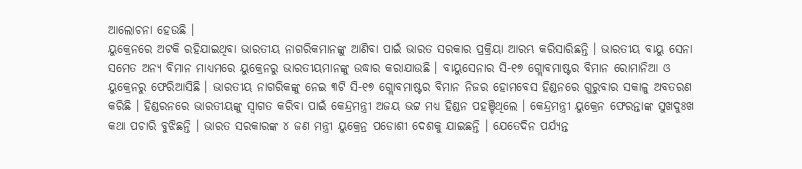ଆଲୋଚନା ହେଉଛି ।
ୟୁକ୍ରେନରେ ଅଟକି ରହିଯାଇଥିବା ଭାରତୀୟ ନାଗରିକମାନଙ୍କୁ ଆଣିବା ପାଇଁ ଭାରତ ସରକାର ପ୍ରକ୍ରିୟା ଆରମ୍ଭ କରିସାରିଛନ୍ତି । ଭାରତୀୟ ବାୟୁ ସେନା ସମେତ ଅନ୍ୟ ବିମାନ ମାଧ୍ୟମରେ ୟୁକ୍ରେନରୁ ଭାରତୀୟମାନଙ୍କୁ ଉଦ୍ଧାର କରାଯାଉଛି । ବାୟୁସେନାର ସି-୧୭ ଗ୍ଲୋବମାଷ୍ଟର ବିମାନ ରୋମାନିଆ ଓ ୟୁକ୍ରେନରୁ ଫେରିଆସିଛି । ଭାରତୀୟ ନାଗରିକଙ୍କୁ ନେଇ ୩ଟି ସି-୧୭ ଗ୍ଲୋବମାଷ୍ଟର ବିମାନ ନିଜର ହୋମବେସ ହିଣ୍ଡନରେ ଗୁରୁବାର ସକାଳୁ ଅବତରଣ କରିଛି । ହିଣ୍ଡରନରେ ଭାରତୀୟଙ୍କୁ ସ୍ୱାଗତ କରିବା ପାଇଁ କେନ୍ଦ୍ରମନ୍ତ୍ରୀ ଅଜୟ ଭଟ୍ଟ ମଧ୍ୟ ହିଣ୍ଡନ ପହଞ୍ଚିଥିଲେ । କେନ୍ଦ୍ରମନ୍ତ୍ରୀ ୟୁକ୍ରେନ ଫେରନ୍ତାଙ୍କ ସୁଖଦୁଃଖ କଥା ପଚାରି ବୁଝିଛନ୍ତି । ଭାରତ ସରକାରଙ୍କ ୪ ଜଣ ମନ୍ତ୍ରୀ ୟୁକ୍ରେନ୍ର ପଡୋଶୀ ଦେଶକୁ ଯାଇଛନ୍ତି । ଯେତେଦିନ ପର୍ଯ୍ୟନ୍ତ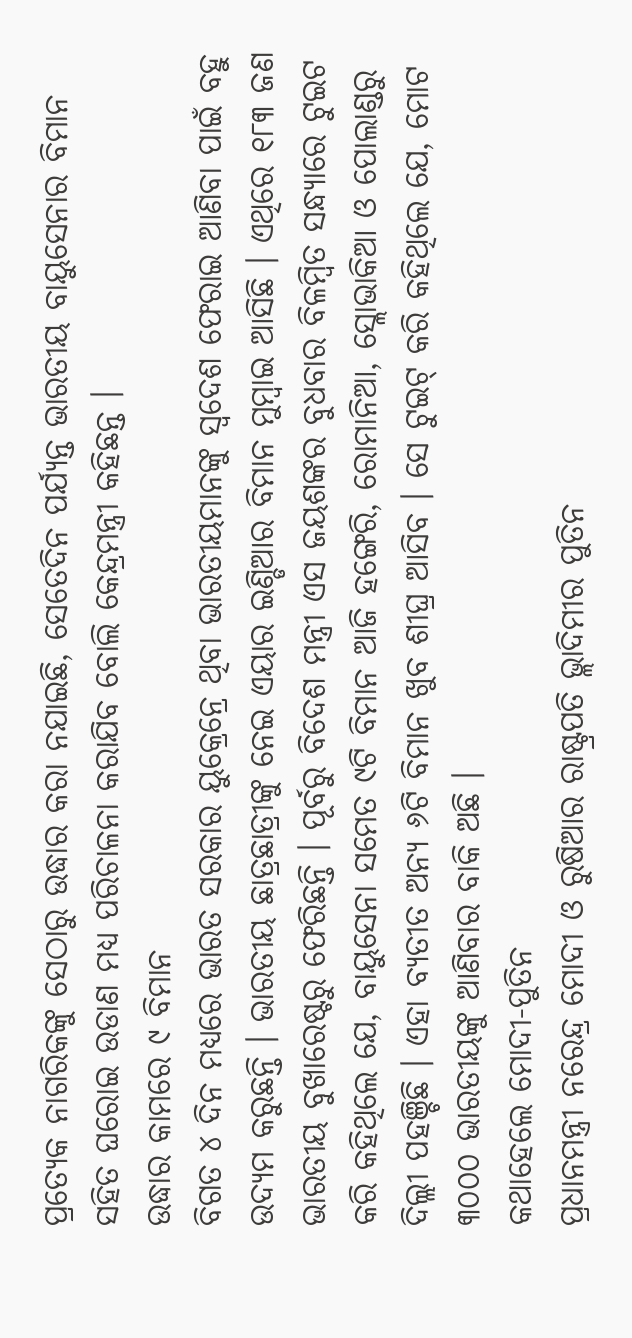ପ୍ରତ୍ୟେକ ନାଗରିକଙ୍କୁ ସେଠାରୁ ଉଦ୍ଧାର କରା ନଯାଇଛି, ସେତେଦିନ ପର୍ଯ୍ୟନ୍ତ ଭାରତୀୟ ବାୟୁସେନାର ବିମାନ ସହିତ ଘରୋଇ ଉଡାଣ ମଧ୍ୟ ପରିଚାଳନା କରାଯିବ ବୋଲି କେନ୍ଦ୍ରମନ୍ତ୍ରୀ କହିଛନ୍ତ ।
ଉଦ୍ଧାର କାମରେ ୯ ବିମାନ
ବିଗତ ୪ ଦିନ ମଧ୍ୟରେ ଭାରତ ସରକାର ୟୁକ୍ରେନ୍ରେ ଥିବା ଭାରତୀୟମାନଙ୍କୁ ସ୍ୱଦେଶ ଫେରାଇ ଆଣିବା ପାଇଁ ବହୁ ଉଦ୍ୟମ କରୁଛନ୍ତି । ଭାରତୀୟ ଛାତ୍ରଛାତ୍ରୀଙ୍କୁ ନେଇ ଏୟାର ଇଣ୍ଡିଆର ବିମାନ ମୁମ୍ବାଇ ଆସିଛି । ଏଥିରେ ୧୮୩ ଜଣ ଭାରତୀୟ ବୁଖାରେଷ୍ଟରୁ ଫେରିଛନ୍ତି । ପୂର୍ବରୁ ବିଦେଶ ମନ୍ତ୍ରୀ ଏସ ଜୟଶଙ୍କର ବୁଧବାର ବିଳମ୍ବିତ ସନ୍ଧ୍ୟାରେ ଟୁଇଟ କରି କହିଥିଲେ ଯେ, ବାୟୁସେନା ସମେତ ୯ଟି ବିମାନ ଆଜି ହଙ୍ଗେରି, ରୋମାନିଆ, ସ୍ଲୋଭାକିଆ ଓ ପୋଲାଣ୍ଡରୁ ଦିଲ୍ଲୀ ପହଞ୍ଚିଛି । ଏହା ବ୍ୟତୀତ ଅନ୍ୟ ୬ଟି ବିମାନ ଖୁବ ଶୀଘ୍ର ଆସିବ । ସେ ଟୁଇଟ୍ କରି କହିଥିଲେ ଯେ, ମୋଟ ୩୦୦୦ ଭାରତୀୟଙ୍କୁ ଆଣିବାର ବାକି ଅଛି ।
କଥାହେଲେ ମୋଦୀ-ପୁତିନ
ପ୍ରଧାନମନ୍ତ୍ରୀ ନରେନ୍ଦ୍ର ମୋଦୀ ଓ ରୁଷିଆର ରାଷ୍ଟ୍ରପତି ଭ୍ଲାଦିମୀର ପୁତିନ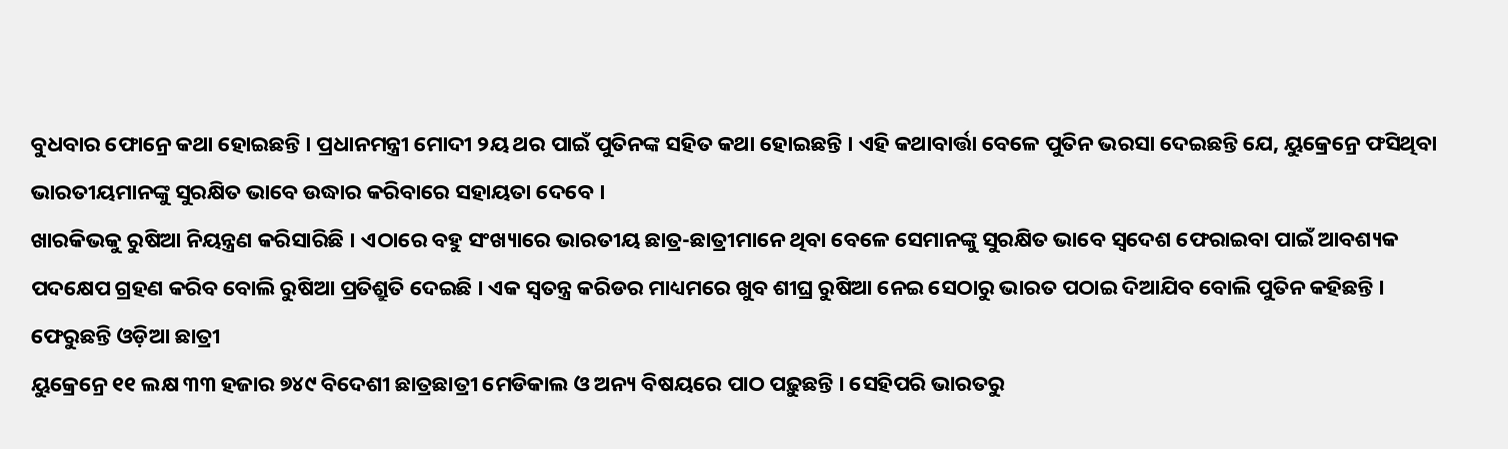ବୁଧବାର ଫୋନ୍ରେ କଥା ହୋଇଛନ୍ତି । ପ୍ରଧାନମନ୍ତ୍ରୀ ମୋଦୀ ୨ୟ ଥର ପାଇଁ ପୁତିନଙ୍କ ସହିତ କଥା ହୋଇଛନ୍ତି । ଏହି କଥାବାର୍ତ୍ତା ବେଳେ ପୁତିନ ଭରସା ଦେଇଛନ୍ତି ଯେ, ୟୁକ୍ରେନ୍ରେ ଫସିଥିବା ଭାରତୀୟମାନଙ୍କୁ ସୁରକ୍ଷିତ ଭାବେ ଉଦ୍ଧାର କରିବାରେ ସହାୟତା ଦେବେ ।
ଖାରକିଭକୁ ରୁଷିଆ ନିୟନ୍ତ୍ରଣ କରିସାରିଛି । ଏଠାରେ ବହୁ ସଂଖ୍ୟାରେ ଭାରତୀୟ ଛାତ୍ର-ଛାତ୍ରୀମାନେ ଥିବା ବେଳେ ସେମାନଙ୍କୁ ସୁରକ୍ଷିତ ଭାବେ ସ୍ୱଦେଶ ଫେରାଇବା ପାଇଁ ଆବଶ୍ୟକ ପଦକ୍ଷେପ ଗ୍ରହଣ କରିବ ବୋଲି ରୁଷିଆ ପ୍ରତିଶ୍ରୁତି ଦେଇଛି । ଏକ ସ୍ୱତନ୍ତ୍ର କରିଡର ମାଧ୍ୟମରେ ଖୁବ ଶୀଘ୍ର ରୁଷିଆ ନେଇ ସେଠାରୁ ଭାରତ ପଠାଇ ଦିଆଯିବ ବୋଲି ପୁତିନ କହିଛନ୍ତି ।
ଫେରୁଛନ୍ତି ଓଡ଼ିଆ ଛାତ୍ରୀ
ୟୁକ୍ରେନ୍ରେ ୧୧ ଲକ୍ଷ ୩୩ ହଜାର ୭୪୯ ବିଦେଶୀ ଛାତ୍ରଛାତ୍ରୀ ମେଡିକାଲ ଓ ଅନ୍ୟ ବିଷୟରେ ପାଠ ପଢ଼ୁଛନ୍ତି । ସେହିପରି ଭାରତରୁ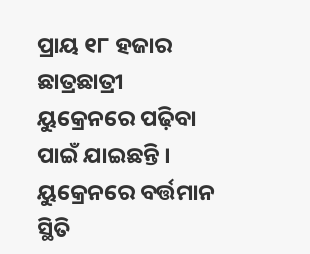ପ୍ରାୟ ୧୮ ହଜାର ଛାତ୍ରଛାତ୍ରୀ ୟୁକ୍ରେନରେ ପଢ଼ିବା ପାଇଁ ଯାଇଛନ୍ତି । ୟୁକ୍ରେନରେ ବର୍ତ୍ତମାନ ସ୍ଥିତି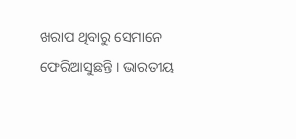ଖରାପ ଥିବାରୁ ସେମାନେ ଫେରିଆସୁଛନ୍ତି । ଭାରତୀୟ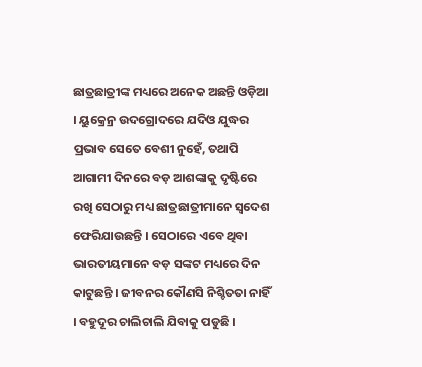ଛାତ୍ରଛାତ୍ରୀଙ୍କ ମଧ୍ୟରେ ଅନେକ ଅଛନ୍ତି ଓଡ଼ିଆ । ୟୁକ୍ରେନ୍ର ଉଦଗ୍ରୋଦରେ ଯଦିଓ ଯୁଦ୍ଧର ପ୍ରଭାବ ସେତେ ବେଶୀ ନୁହେଁ, ତଥାପି ଆଗାମୀ ଦିନରେ ବଡ଼ ଆଶଙ୍କାକୁ ଦୃଷ୍ଟିରେ ରଖି ସେଠାରୁ ମଧ୍ୟ ଛାତ୍ରଛାତ୍ରୀମାନେ ସ୍ୱଦେଶ ଫେରିଯାଉଛନ୍ତି । ସେଠାରେ ଏବେ ଥିବା ଭାରତୀୟମାନେ ବଡ଼ ସଙ୍କଟ ମଧ୍ୟରେ ଦିନ କାଟୁଛନ୍ତି । ଜୀବନର କୌଣସି ନିଶ୍ଚିତତା ନାହିଁ । ବହୁଦୂର ଚାଲିଚାଲି ଯିବାକୁ ପଡୁଛି ।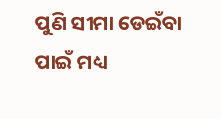ପୁଣି ସୀମା ଡେଇଁବା ପାଇଁ ମଧ୍ୟ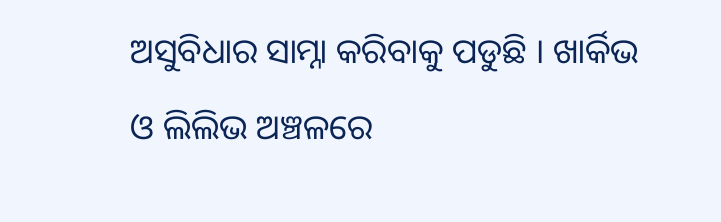ଅସୁବିଧାର ସାମ୍ନା କରିବାକୁ ପଡୁଛି । ଖାର୍କିଭ ଓ ଲିଲିଭ ଅଞ୍ଚଳରେ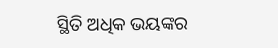ସ୍ଥିତି ଅଧିକ ଭୟଙ୍କର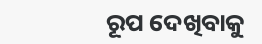ରୂପ ଦେଖିବାକୁ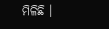ମିଳିଛି ।